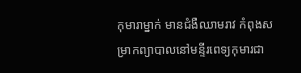កុមារាម្នាក់ មានជំងឺឈាមរាវ កំពុងសម្រាកព្យាបាលនៅមន្ទីរពេទ្យកុមារជា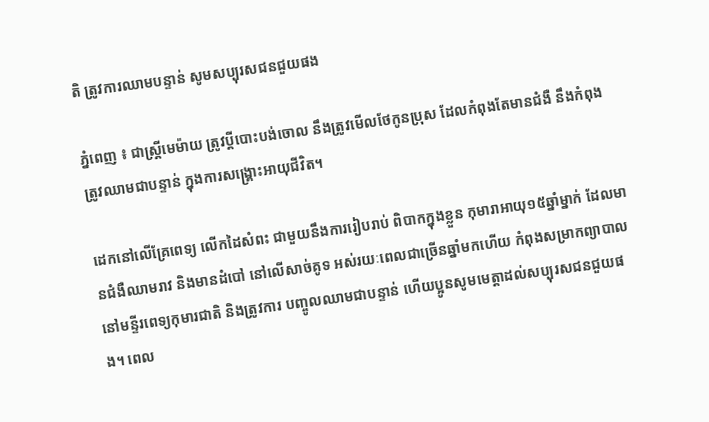តិ ត្រូវការឈាមបន្ទាន់ សូមសប្បុរសជនជួយផង

ភ្នំពេញ ៖ ជាស្រ្តីមេម៉ាយ ត្រូវប្តីបោះបង់ចោល នឹងត្រូវមើលថែកូនប្រុស ដែលកំពុងតែមានជំងឺ នឹងកំពុងត្រូវឈាមជាបន្ទាន់ ក្នុងការសង្គ្រោះអាយុជីវិត។

ដេកនៅលើគ្រែពេទ្យ លើកដៃសំពះ ជាមួយនឹងការរៀបរាប់ ពិបាកក្នុងខ្លួន កុមារាអាយុ១៥ឆ្នាំម្នាក់ ដែលមានជំងឺឈាមរាវ និងមានដំបៅ នៅលើសាច់គូទ អស់រយៈពេលជាច្រើនឆ្នាំមកហើយ កំពុងសម្រាកព្យាបាលនៅមន្ទីរពេទ្យកុមារជាតិ និងត្រូវការ បញ្ចូលឈាមជាបន្ទាន់ ហើយប្អូនសូមមេត្តាដល់សប្បុរសជនជួយផង។ ពេល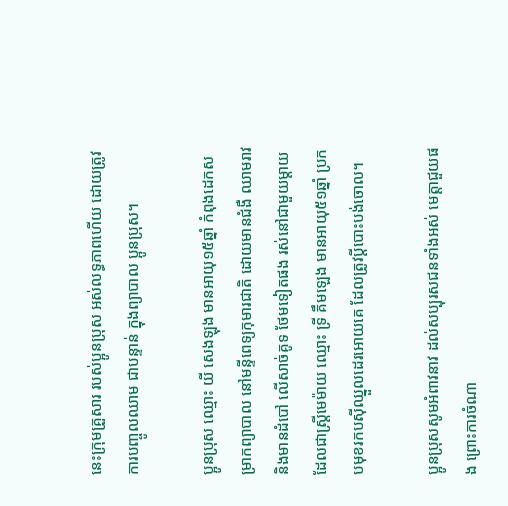នេះក្រុមគ្រួសារ របស់ប្អូនប្រុស អស់លទ្ធភាពហើយ ដោយត្រូវការបញ្ចូលឈាម ជាបន្ទាន់ ក្នុងព្យាបាល ប្អូនប្រុស។

ប្អូនប្រុស ឈ្មោះ យី សេងឡុង មានអាយុ១៥ឆ្នាំ កំពុងដេកសម្រាកព្យាបាល នៅមន្ទីពេទ្យកុមារជាតិ ដោយមានជំងឺ ឈាមរាវ និងមានដំបៅ លើសាច់គូទ ថែមទៀតផង រស់នៅជាមួយម្តាយដែលជាស្រ្តីមេម៉ាយ ឈ្មោះ ទ្រី គឹមឡេង មានអាយុ៥១ឆ្នាំ ប្រកបមុខរកបស៊ីឈ្នួលដេរអោយគេ ដែលត្រូវប្តីបោះបង់ចោល។

ប្អូនប្រុសសូមអំពាវនាវ ដល់សប្បុរសជនទាំងអស់ មេត្តាជួយផង ព្រោះការចំណា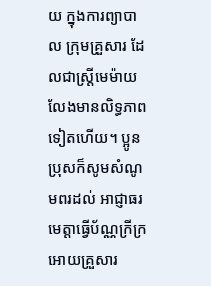យ ក្នុងការព្យាបាល ក្រុមគ្រួសារ ដែលជាស្រ្តីមេម៉ាយ លែងមានលិទ្ធភាពទៀតហើយ។ ប្អូនប្រុសក៏សូមសំណូមពរដល់ អាជ្ញាធរ មេត្តាធ្វើប័ណ្ណក្រីក្រអោយគ្រួសារ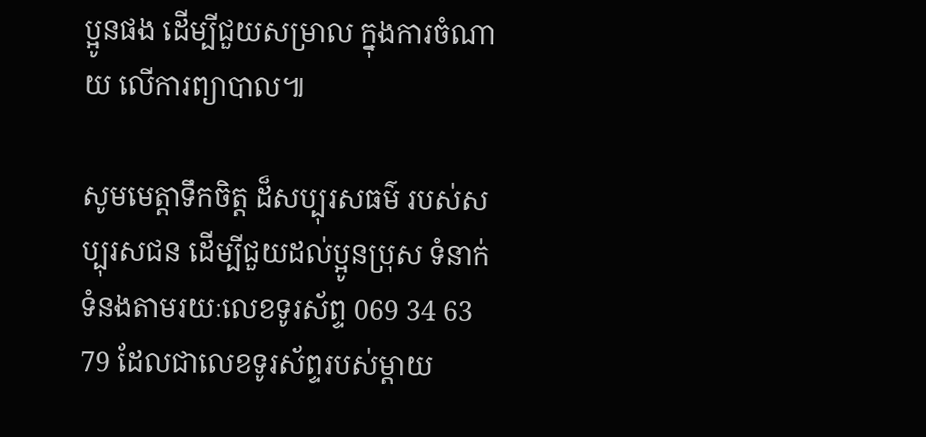ប្អូនផង ដើម្បីជួយសម្រាល ក្នុងការចំណាយ លើការព្យាបាល៕

សូមមេត្តាទឹកចិត្ត ដ៏សប្បុរសធម៌ របស់សប្បុរសជន ដើម្បីជួយដល់ប្អូនប្រុស ទំនាក់ទំនងតាមរយៈលេខទូរស័ព្ទ 069 34 63 79 ដែលជាលេខទូរស័ព្ទរបស់ម្តាយ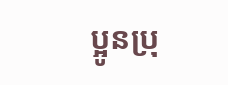ប្អូនប្រុ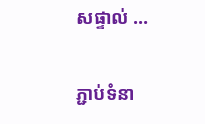សផ្ទាល់ …

ភ្ជាប់ទំនា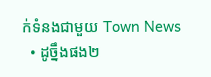ក់ទំនងជាមួយ Town News
  • ដូច្នឹងផង២